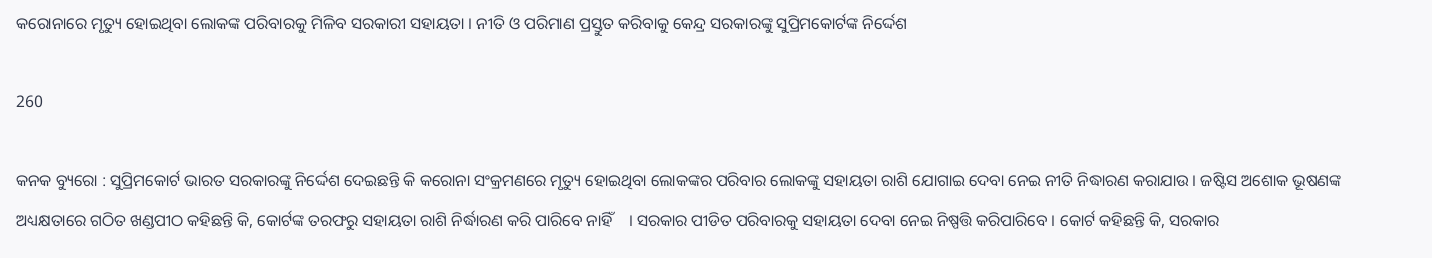କରୋନାରେ ମୃତ୍ୟୁ ହୋଇଥିବା ଲୋକଙ୍କ ପରିବାରକୁ ମିଳିବ ସରକାରୀ ସହାୟତା । ନୀତି ଓ ପରିମାଣ ପ୍ରସ୍ତୁତ କରିବାକୁ କେନ୍ଦ୍ର ସରକାରଙ୍କୁ ସୁପ୍ରିମକୋର୍ଟଙ୍କ ନିର୍ଦ୍ଦେଶ

260

କନକ ବ୍ୟୁରୋ : ସୁପ୍ରିମକୋର୍ଟ ଭାରତ ସରକାରଙ୍କୁ ନିର୍ଦ୍ଦେଶ ଦେଇଛନ୍ତି କି କରୋନା ସଂକ୍ରମଣରେ ମୃତ୍ୟୁ ହୋଇଥିବା ଲୋକଙ୍କର ପରିବାର ଲୋକଙ୍କୁ ସହାୟତା ରାଶି ଯୋଗାଇ ଦେବା ନେଇ ନୀତି ନିଦ୍ଧାରଣ କରାଯାଉ । ଜଷ୍ଟିସ ଅଶୋକ ଭୂଷଣଙ୍କ ଅଧ୍ୟକ୍ଷତାରେ ଗଠିତ ଖଣ୍ଡପୀଠ କହିଛନ୍ତି କି, କୋର୍ଟଙ୍କ ତରଫରୁ ସହାୟତା ରାଶି ନିର୍ଦ୍ଧାରଣ କରି ପାରିବେ ନାହିଁ    । ସରକାର ପୀଡିତ ପରିବାରକୁ ସହାୟତା ଦେବା ନେଇ ନିଷ୍ପତ୍ତି କରିପାରିବେ । କୋର୍ଟ କହିଛନ୍ତି କି, ସରକାର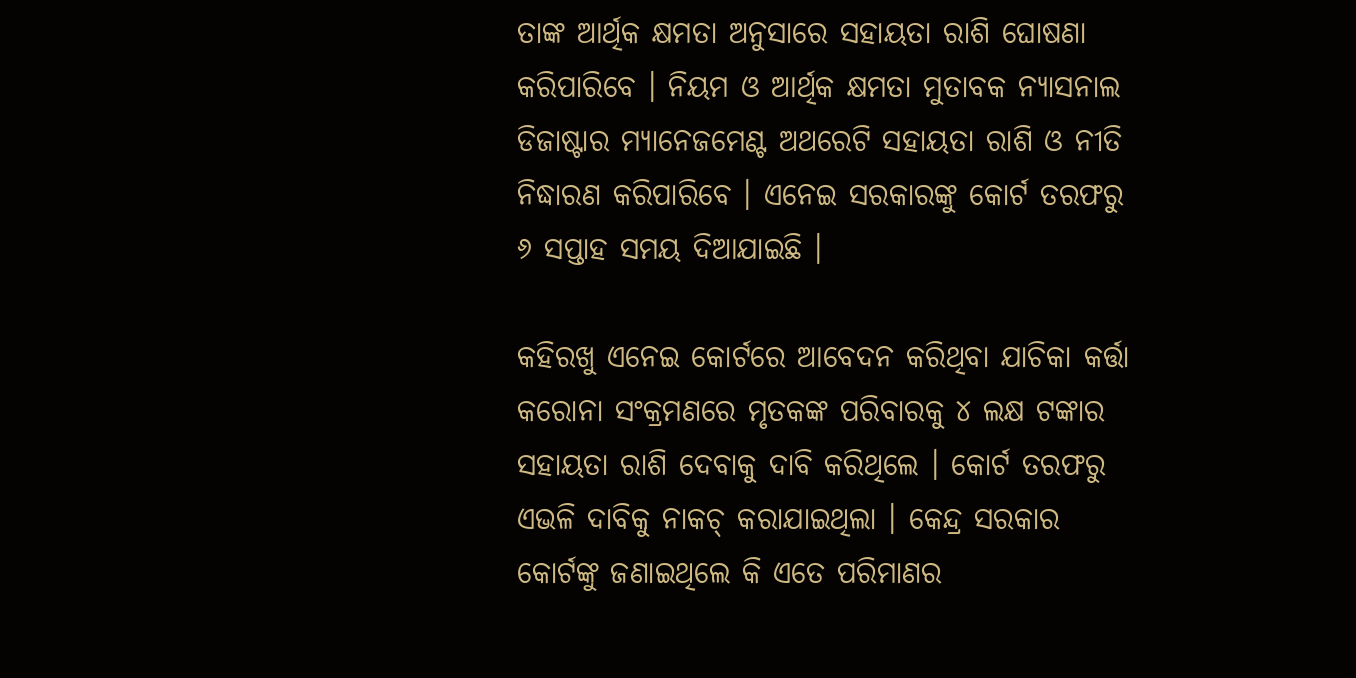ତାଙ୍କ ଆର୍ଥିକ କ୍ଷମତା ଅନୁସାରେ ସହାୟତା ରାଶି ଘୋଷଣା କରିପାରିବେ । ନିୟମ ଓ ଆର୍ଥିକ କ୍ଷମତା ମୁତାବକ ନ୍ୟାସନାଲ ଡିଜାଷ୍ଟାର ମ୍ୟାନେଜମେଣ୍ଟ ଅଥରେଟି ସହାୟତା ରାଶି ଓ ନୀତି ନିଦ୍ଧାରଣ କରିପାରିବେ । ଏନେଇ ସରକାରଙ୍କୁ କୋର୍ଟ ତରଫରୁ ୬ ସପ୍ତାହ ସମୟ ଦିଆଯାଇଛି ।

କହିରଖୁ ଏନେଇ କୋର୍ଟରେ ଆବେଦନ କରିଥିବା ଯାଚିକା କର୍ତ୍ତା କରୋନା ସଂକ୍ରମଣରେ ମୃତକଙ୍କ ପରିବାରକୁ ୪ ଲକ୍ଷ ଟଙ୍କାର ସହାୟତା ରାଶି ଦେବାକୁ ଦାବି କରିଥିଲେ । କୋର୍ଟ ତରଫରୁ ଏଭଳି ଦାବିକୁ ନାକଚ୍ କରାଯାଇଥିଲା । କେନ୍ଦ୍ର ସରକାର କୋର୍ଟଙ୍କୁ ଜଣାଇଥିଲେ କି ଏତେ ପରିମାଣର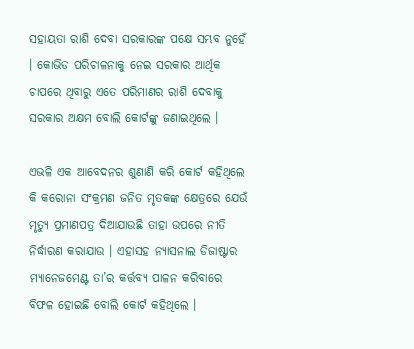ସହାୟତା ରାଶି ଦେବା ସରକାରଙ୍କ ପକ୍ଷେ ସମ୍ଭବ ନୁହେଁ । କୋଭିଡ ପରିଚାଳନାକୁ ନେଇ ସରକାର ଆର୍ଥିକ ଚାପରେ ଥିବାରୁ ଏତେ ପରିମାଣର ରାଶି ଦେବାକୁ ସରକାର ଅକ୍ଷମ ବୋଲି କୋର୍ଟଙ୍କୁ ଜଣାଇଥିଲେ ।

ଏଭଳି ଏକ ଆବେଦନର ଶୁଣାଣି କରି କୋର୍ଟ କହିଥିଲେ କି କରୋନା ସଂକ୍ରମଣ ଜନିତ ମୃତକଙ୍କ କ୍ଷେତ୍ରରେ ଯେଉଁ ମୃତ୍ୟୁ ପ୍ରମାଣପତ୍ର ଦିଆଯାଉଛି ତାହା ଉପରେ ନୀତି ନିର୍ଦ୍ଧାରଣ କରାଯାଉ । ଏହାସହ ନ୍ୟାସନାଲ ଡିଜାଷ୍ଟାର ମ୍ୟାନେଜମେଣ୍ଟ ତା’ର କର୍ତ୍ତବ୍ୟ ପାଳନ କରିବାରେ ବିଫଳ ହୋଇଛି ବୋଲି କୋର୍ଟ କହିଥିଲେ ।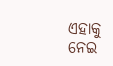ଏହାକୁ ନେଇ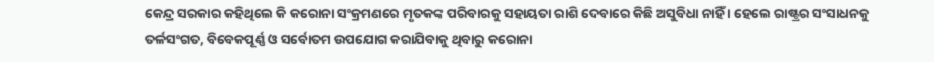କେନ୍ଦ୍ର ସରକାର କହିଥିଲେ କି କରୋନା ସଂକ୍ରମଣରେ ମୃତକଙ୍କ ପରିବାରକୁ ସହାୟତା ରାଶି ଦେବାରେ କିଛି ଅସୁବିଧା ନାହିଁ । ହେଲେ ରାଷ୍ଟ୍ରର ସଂସାଧନକୁ ତର୍ଳସଂଗତ, ବିବେକପୂର୍ଣ୍ଣ ଓ ସର୍ବୋତମ ଉପଯୋଗ କରାଯିବାକୁ ଥିବାରୁ କରୋନା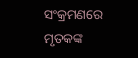ସଂକ୍ରମଣରେ ମୃତକଙ୍କ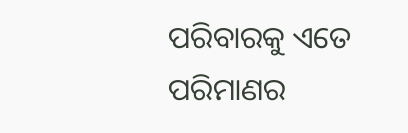ପରିବାରକୁ ଏତେ ପରିମାଣର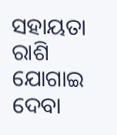ସହାୟତା ରାଶି ଯୋଗାଇ ଦେବା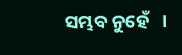ସମ୍ଭବ ନୁହେଁ   ।